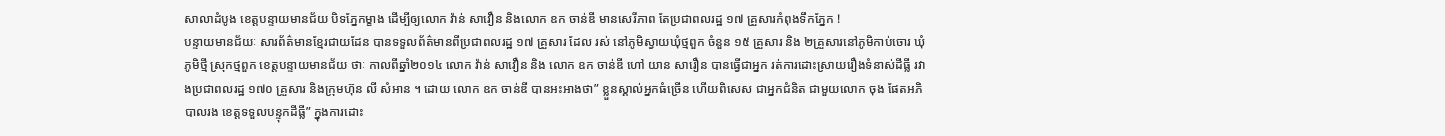សាលាដំបូង ខេត្តបន្ទាយមានជ័យ បិទភ្នែកម្ខាង ដើម្បីឲ្យលោក វ៉ាន់ សាវឿន និងលោក ឧក ចាន់ឌី មានសេរីភាព តែប្រជាពលរដ្ឋ ១៧ គ្រួសារកំពុងទឹកភ្នែក !
បន្ទាយមានជ័យៈ សារព័ត៌មានខ្មែរជាយដែន បានទទួលព័ត៌មានពីប្រជាពលរដ្ឋ ១៧ គ្រួសារ ដែល រស់ នៅភូមិស្វាយឃុំថ្មពួក ចំនួន ១៥ គ្រួសារ និង ២គ្រួសារនៅភូមិកាប់ចោរ ឃុំភូមិថ្មី ស្រុកថ្មពួក ខេត្តបន្ទាយមានជ័យ ថាៈ កាលពីឆ្នាំ២០១៤ លោក វ៉ាន់ សាវឿន និង លោក ឧក ចាន់ឌី ហៅ យាន សារឿន បានធ្វើជាអ្នក រត់ការដោះស្រាយរឿងទំនាស់ដីធ្លី រវាងប្រជាពលរដ្ឋ ១៧០ គ្រួសារ និងក្រុមហ៊ុន លី សំអាន ។ ដោយ លោក ឧក ចាន់ឌី បានអះអាងថា” ខ្លួនស្គាល់អ្នកធំច្រើន ហើយពិសេស ជាអ្នកជំនិត ជាមួយលោក ចុង ផែតអភិបាលរង ខេត្តទទួលបន្ទុកដីធ្លី” ក្នុងការដោះ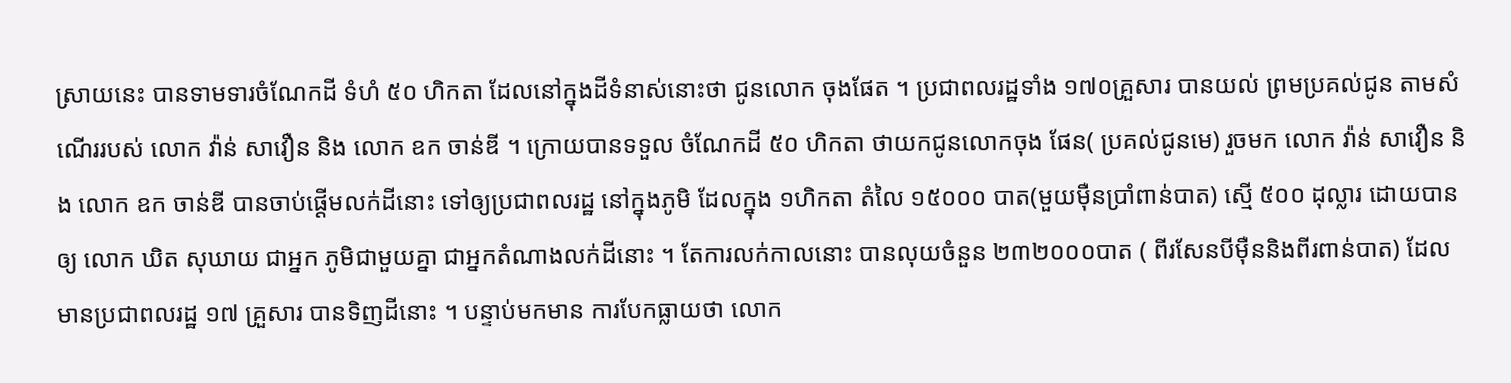ស្រាយនេះ បានទាមទារចំណែកដី ទំហំ ៥០ ហិកតា ដែលនៅក្នុងដីទំនាស់នោះថា ជូនលោក ចុងផែត ។ ប្រជាពលរដ្ឋទាំង ១៧០គ្រួសារ បានយល់ ព្រមប្រគល់ជូន តាមសំណើររបស់ លោក វ៉ាន់ សាវឿន និង លោក ឧក ចាន់ឌី ។ ក្រោយបានទទួល ចំណែកដី ៥០ ហិកតា ថាយកជូនលោកចុង ផែន( ប្រគល់ជូនមេ) រួចមក លោក វ៉ាន់ សាវឿន និង លោក ឧក ចាន់ឌី បានចាប់ផ្តើមលក់ដីនោះ ទៅឲ្យប្រជាពលរដ្ឋ នៅក្នុងភូមិ ដែលក្នុង ១ហិកតា តំលៃ ១៥០០០ បាត(មួយម៉ឺនប្រាំពាន់បាត) ស្មើ ៥០០ ដុល្លារ ដោយបានឲ្យ លោក ឃិត សុឃាយ ជាអ្នក ភូមិជាមួយគ្នា ជាអ្នកតំណាងលក់ដីនោះ ។ តែការលក់កាលនោះ បានលុយចំនួន ២៣២០០០បាត ( ពីរសែនបីម៉ឺននិងពីរពាន់បាត) ដែលមានប្រជាពលរដ្ឋ ១៧ គ្រួសារ បានទិញដីនោះ ។ បន្ទាប់មកមាន ការបែកធ្លាយថា លោក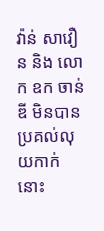វ៉ាន់ សាវឿន និង លោក ឧក ចាន់ឌី មិនបានប្រគល់លុយកាក់នោះ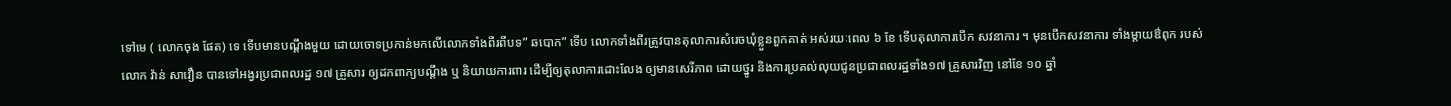ទៅមេ ( លោកចុង ផែត) ទេ ទើបមានបណ្តឹងមួយ ដោយចោទប្រកាន់មកលើលោកទាំងពីរពីបទ” ឆបោក” ទើប លោកទាំងពីរត្រូវបានតុលាការសំរេចឃុំខ្លួនពួកគាត់ អស់រយៈពេល ៦ ខែ ទើបតុលាការបើក សវនាការ ។ មុនបើកសវនាការ ទាំងម្តាយឳពុក របស់លោក វ៉ាន់ សាវឿន បានទៅអង្វរប្រជាពលរដ្ឋ ១៧ គ្រួសារ ឲ្យដកពាក្យបណ្តឹង ឬ និយាយការពារ ដើម្បីឲ្យតុលាការដោះលែង ឲ្យមានសេរីភាព ដោយថ្នូរ និងការប្រគល់លុយជូនប្រជាពលរដ្ឋទាំង១៧ គ្រួសារវិញ នៅខែ ១០ ឆ្នាំ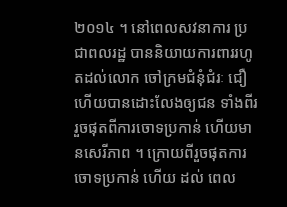២០១៤ ។ នៅពេលសវនាការ ប្រជាពលរដ្ឋ បាននិយាយការពាររហូតដល់លោក ចៅក្រមជំនុំជំរៈ ជឿ ហើយបានដោះលែងឲ្យជន ទាំងពីររួចផុតពីការចោទប្រកាន់ ហើយមានសេរីភាព ។ ក្រោយពីរួចផុតការចោទប្រកាន់ ហើយ ដល់ ពេល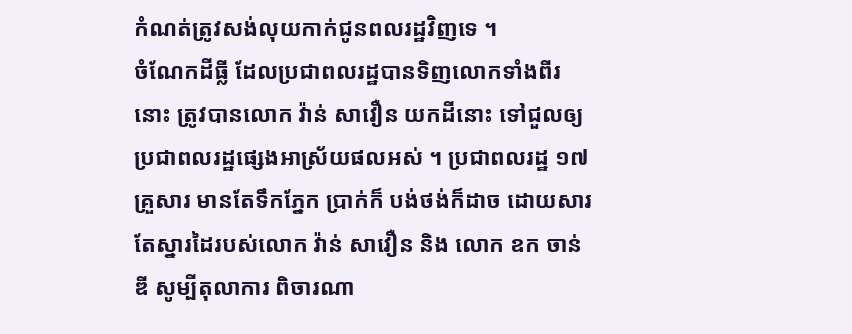កំណត់ត្រូវសង់លុយកាក់ជូនពលរដ្ឋវិញទេ ។
ចំណែកដីធ្លី ដែលប្រជាពលរដ្ឋបានទិញលោកទាំងពីរនោះ ត្រូវបានលោក វ៉ាន់ សាវឿន យកដីនោះ ទៅជួលឲ្យប្រជាពលរដ្ឋផ្សេងអាស្រ័យផលអស់ ។ ប្រជាពលរដ្ឋ ១៧ គ្រួសារ មានតែទឹកភ្នែក ប្រាក់ក៏ បង់ថង់ក៏ដាច ដោយសារតែស្នារដៃរបស់លោក វ៉ាន់ សាវឿន និង លោក ឧក ចាន់ឌី សូម្បីតុលាការ ពិចារណា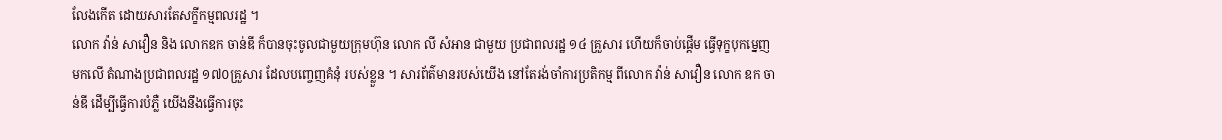លែងកើត ដោយសារតែសក្ខីកម្មពលរដ្ឋ ។
លោក វ៉ាន់ សាវឿន និង លោកឧក ចាន់ឌី ក៏បានចុះចូលជាមួយក្រុមហ៊ុន លោក លី សំអាន ជាមួយ ប្រជាពលរដ្ឋ ១៤ គ្រួសារ ហើយក៏ចាប់ផ្តើម ធ្វើទុក្ខបុកម្នេញមកលើ តំណាងប្រជាពលរដ្ឋ ១៧០គ្រួសារ ដែលបញ្ចេញគំនុំ របស់ខ្លួន ។ សារព័ត៌មានរបស់យើង នៅតែរង់ចាំការប្រតិកម្ម ពីលោក វ៉ាន់ សាវឿន លោក ឧក ចាន់ឌី ដើម្បីធ្វើការបំភ្លឺ យើងនឹងធ្វើការចុះ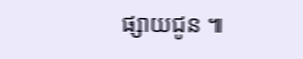ផ្សាយជូន ៕